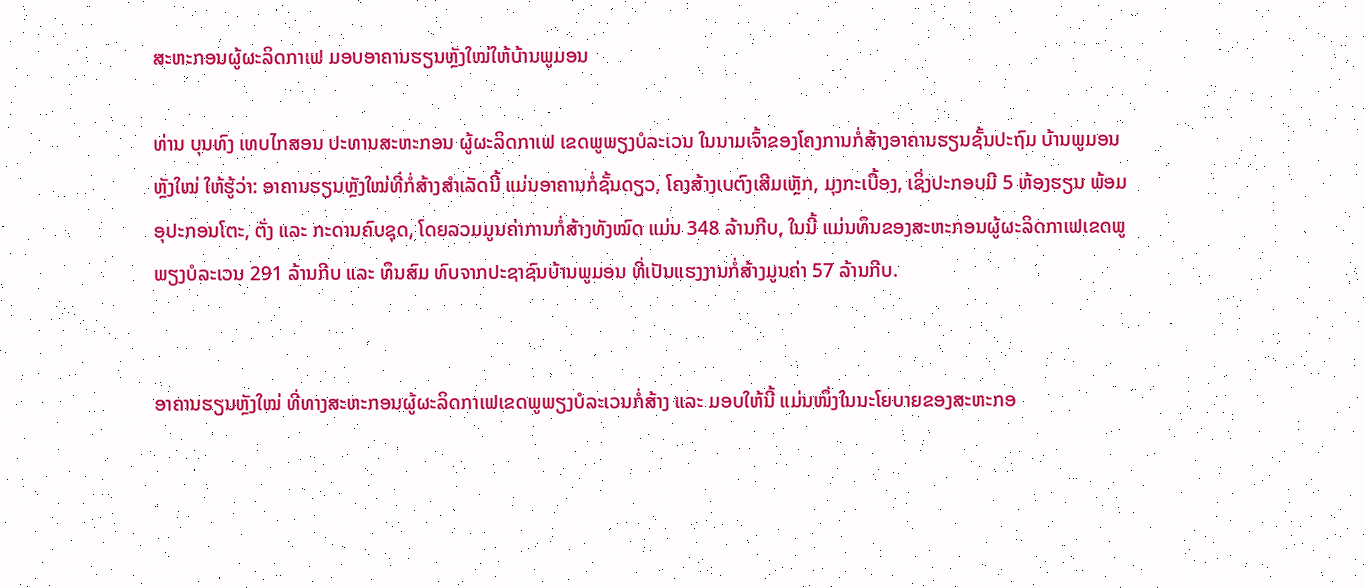ສະຫະກອນຜູ້ຜະລິດກາເຟ ມອບອາຄານຮຽນຫຼັງໃໝ່ໃຫ້ບ້ານພູມອນ

ທ່ານ ບຸນທົງ ເທບໄກສອນ ປະທານສະຫະກອນ ຜູ້ຜະລິດກາເຟ ເຂດພູພຽງບໍລະເວນ ໃນນາມເຈົ້າຂອງໂຄງການກໍ່ສ້າງອາຄານຮຽນຊັ້ນປະຖົມ ບ້ານພູມອນ ຫຼັງໃໝ່ ໃຫ້ຮູ້ວ່າ: ອາຄານຮຽນຫຼັງໃໝ່ທີ່ກໍ່ສ້າງສຳເລັດນີ້ ແມ່ນອາຄານກໍ່ຊັ້ນດຽວ, ໂຄງສ້າງເບຕົງເສີມເຫຼັກ, ມຸງກະເບື້ອງ, ເຊິ່ງປະກອບມີ 5 ຫ້ອງຮຽນ ພ້ອມອຸປະກອນໂຕະ, ຕັ່ງ ແລະ ກະດານຄົບຊຸດ, ໂດຍລວມມູນຄ່າການກໍ່ສ້າງທັງໝົດ ແມ່ນ 348 ລ້ານກີບ, ໃນນີ້ ແມ່ນທຶນຂອງສະຫະກອນຜູ້ຜະລິດກາເຟເຂດພູພຽງບໍລະເວນ 291 ລ້ານກີບ ແລະ ທຶນສົມ ທົບຈາກປະຊາຊົນບ້ານພູມອນ ທີ່ເປັນແຮງງານກໍ່ສ້າງມູນຄ່າ 57 ລ້ານກີບ.


ອາຄານຮຽນຫຼັງໃໝ່ ທີ່ທາງສະຫະກອນຜູ້ຜະລິດກາເຟເຂດພູພຽງບໍລະເວນກໍ່ສ້າງ ແລະ ມອບໃຫ້ນີ້ ແມ່ນໜຶ່ງໃນນະໂຍບາຍຂອງສະຫະກອ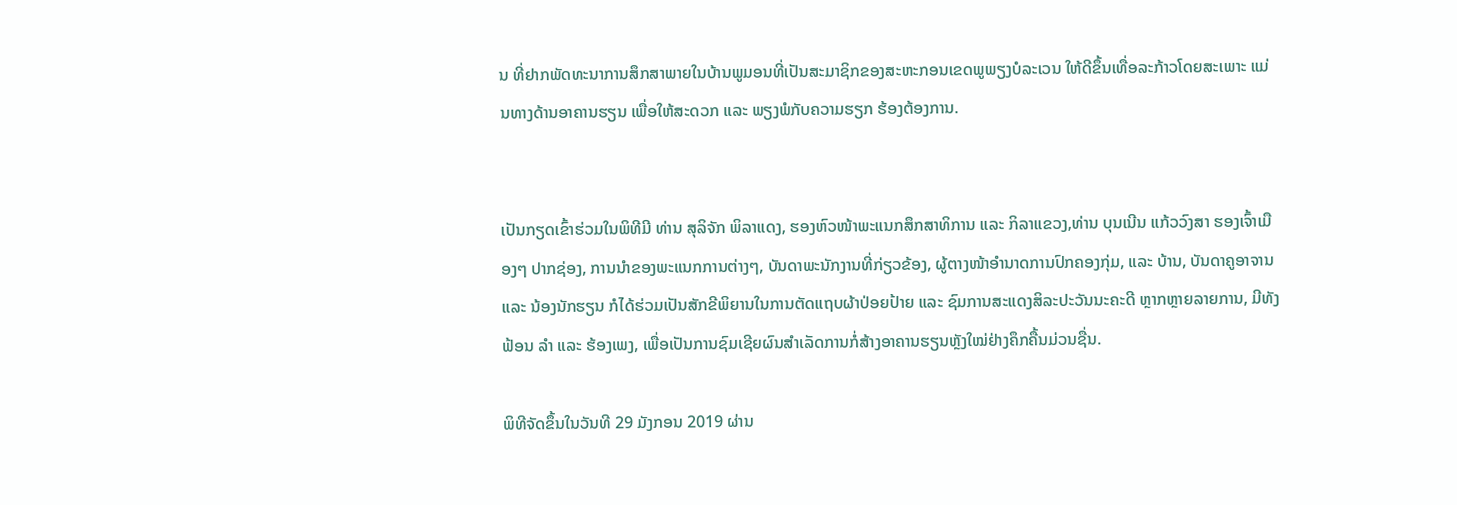ນ ທີ່ຢາກພັດທະນາການສຶກສາພາຍໃນບ້ານພູມອນທີ່ເປັນສະມາຊິກຂອງສະຫະກອນເຂດພູພຽງບໍລະເວນ ໃຫ້ດີຂຶ້ນເທື່ອລະກ້າວໂດຍສະເພາະ ແມ່ນທາງດ້ານອາຄານຮຽນ ເພື່ອໃຫ້ສະດວກ ແລະ ພຽງພໍກັບຄວາມຮຽກ ຮ້ອງຕ້ອງການ.


ເປັນກຽດເຂົ້າຮ່ວມໃນພິທີມີ ທ່ານ ສຸລິຈັກ ພິລາແດງ, ຮອງຫົວໜ້າພະແນກສຶກສາທິການ ແລະ ກິລາແຂວງ,ທ່ານ ບຸນເນີນ ແກ້ວວົງສາ ຮອງເຈົ້າເມືອງໆ ປາກຊ່ອງ, ການນຳຂອງພະແນກການຕ່າງໆ, ບັນດາພະນັກງານທີ່ກ່ຽວຂ້ອງ, ຜູ້ຕາງໜ້າອຳນາດການປົກຄອງກຸ່ມ, ແລະ ບ້ານ, ບັນດາຄູອາຈານ ແລະ ນ້ອງນັກຮຽນ ກໍໄດ້ຮ່ວມເປັນສັກຂີພິຍານໃນການຕັດແຖບຜ້າປ່ອຍປ້າຍ ແລະ ຊົມການສະແດງສິລະປະວັນນະຄະດີ ຫຼາກຫຼາຍລາຍການ, ມີທັງຟ້ອນ ລຳ ແລະ ຮ້ອງເພງ, ເພື່ອເປັນການຊົມເຊີຍຜົນສຳເລັດການກໍ່ສ້າງອາຄານຮຽນຫຼັງໃໝ່ຢ່າງຄຶກຄື້ນມ່ວນຊື່ນ.

ພິທີຈັດຂຶ້ນໃນວັນທີ 29 ມັງກອນ 2019 ຜ່ານ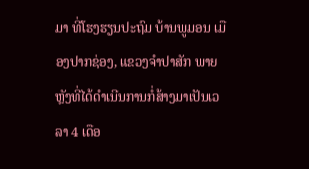ມາ ທີ່ໂຮງຮຽນປະຖົມ ບ້ານພູມອນ ເມືອງປາກຊ່ອງ, ແຂວງຈຳປາສັກ ພາຍຫຼັງທີ່ໄດ້ດຳເນີນການກໍ່ສ້າງມາເປັນເວລາ 4 ເດືອ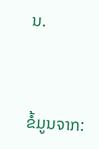ນ.



ຂໍ້ມູນຈາກ: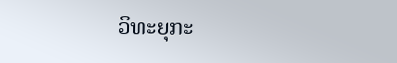ວິທະຍຸກະ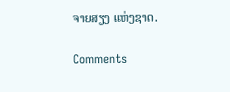ຈາຍສຽງ ແຫ່ງຊາດ.

Comments